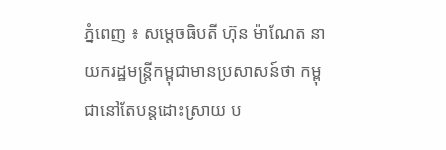ភ្នំពេញ ៖ សម្តេចធិបតី ហ៊ុន ម៉ាណែត នាយករដ្ឋមន្រ្តីកម្ពុជាមានប្រសាសន៍ថា កម្ពុជានៅតែបន្តដោះស្រាយ ប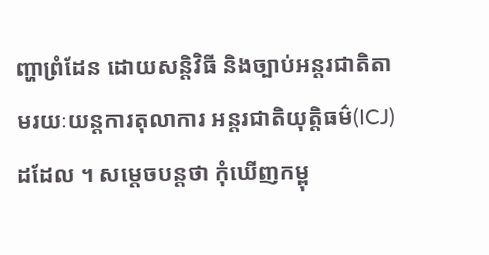ញ្ហាព្រំដែន ដោយសន្តិវិធី និងច្បាប់អន្តរជាតិតាមរយៈយន្តការតុលាការ អន្តរជាតិយុត្តិធម៌(ICJ)ដដែល ។ សម្តេចបន្តថា កុំឃើញកម្ពុ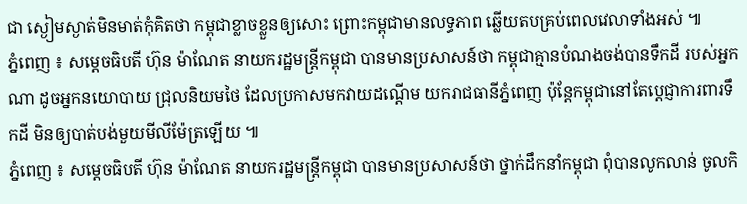ជា ស្ងៀមស្ងាត់មិនមាត់កុំគិតថា កម្ពុជាខ្លាចខ្លួនឲ្យសោះ ព្រោះកម្ពុជាមានលទ្ធភាព ឆ្លើយតបគ្រប់ពេលវេលាទាំងអស់ ៕
ភ្នំពេញ ៖ សម្តេចធិបតី ហ៊ុន ម៉ាណែត នាយករដ្ឋមន្រ្តីកម្ពុជា បានមានប្រសាសន៍ថា កម្ពុជាគ្មានបំណងចង់បានទឹកដី របស់អ្នកណា ដូចអ្នកនយោបាយ ជ្រុលនិយមថៃ ដែលប្រកាសមកវាយដណ្តើម យករាជធានីភ្នំពេញ ប៉ុន្តែកម្ពុជានៅតែប្តេជ្ញាការពារទឹកដី មិនឲ្យបាត់បង់មួយមីលីម៉ែត្រឡើយ ៕
ភ្នំពេញ ៖ សម្តេចធិបតី ហ៊ុន ម៉ាណែត នាយករដ្ឋមន្រ្តីកម្ពុជា បានមានប្រសាសន៍ថា ថ្នាក់ដឹកនាំកម្ពុជា ពុំបានលូកលាន់ ចូលកិ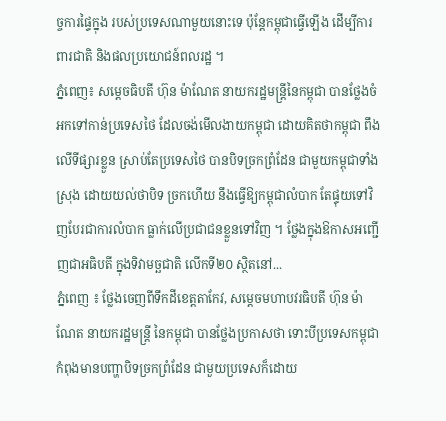ច្ចការផ្ទៃក្នុង របស់ប្រទេសណាមួយនោះទេ ប៉ុន្តែកម្ពុជាធ្វើឡើង ដើម្បីការពារជាតិ និងផលប្រយោជន៍ពលរដ្ឋ ។
ភ្នំពេញ៖ សម្តេចធិបតី ហ៊ុន ម៉ាណែត នាយករដ្ឋមន្ត្រីនៃកម្ពុជា បានថ្លែងចំអកទៅកាន់ប្រទេសថៃ ដែលចង់មើលងាយកម្ពុជា ដោយគិតថាកម្ពុជា ពឹងលើទីផ្សារខ្លួន ស្រាប់តែប្រទេសថៃ បានបិទច្រកព្រំដែន ជាមួយកម្ពុជាទាំងស្រុង ដោយយល់ថាបិទ ច្រកហើយ នឹងធ្វើឱ្យកម្ពុជាលំបាក តែផ្ទុយទៅវិញបែរជាការលំបាក ធ្លាក់លើប្រជាជនខ្លួនទៅវិញ ។ ថ្លែងក្នុងឱកាសអញ្ជើញជាអធិបតី ក្នុងទិវាមច្ឆជាតិ លើកទី២០ ស្ថិតនៅ...
ភ្នំពេញ ៖ ថ្លែងចេញពីទឹកដីខេត្តតាកែវ, សម្តេចមហាបវរធិបតី ហ៊ុន ម៉ាណែត នាយករដ្ឋមន្ត្រី នៃកម្ពុជា បានថ្លែងប្រកាសថា ទោះបីប្រទេសកម្ពុជាកំពុងមានបញ្ហាបិទច្រកព្រំដែន ជាមួយប្រទេសក៏ដោយ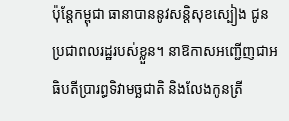ប៉ុន្តែកម្ពុជា ធានាបាននូវសន្តិសុខស្បៀង ជូនប្រជាពលរដ្ឋរបស់ខ្លួន។ នាឱកាសអញ្ជើញជាអធិបតីប្រារព្ធទិវាមច្ឆជាតិ និងលែងកូនត្រី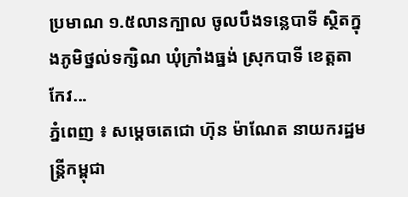ប្រមាណ ១.៥លានក្បាល ចូលបឹងទន្លេបាទី ស្ថិតក្នុងភូមិថ្នល់ទក្សិណ ឃុំក្រាំងធ្នង់ ស្រុកបាទី ខេត្តតាកែវ...
ភ្នំពេញ ៖ សម្តេចតេជោ ហ៊ុន ម៉ាណែត នាយករដ្ឋមន្រ្តីកម្ពុជា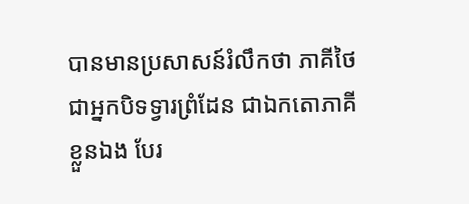បានមានប្រសាសន៍រំលឹកថា ភាគីថៃជាអ្នកបិទទ្វារព្រំដែន ជាឯកតោភាគីខ្លួនឯង បែរ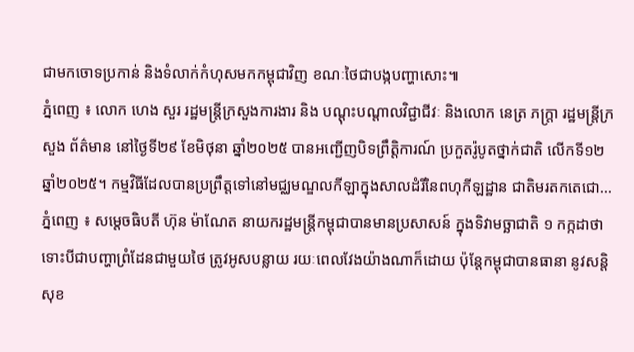ជាមកចោទប្រកាន់ និងទំលាក់កំហុសមកកម្ពុជាវិញ ខណៈថៃជាបង្កបញ្ហាសោះ៕
ភ្នំពេញ ៖ លោក ហេង សួរ រដ្ឋមន្រ្តីក្រសួងការងារ និង បណ្តុះបណ្តាលវិជ្ជាជីវៈ និងលោក នេត្រ ភក្ត្រា រដ្ឋមន្ត្រីក្រសួង ព័ត៌មាន នៅថ្ងៃទី២៩ ខែមិថុនា ឆ្នាំ២០២៥ បានអញ្ជើញបិទព្រឹត្តិការណ៍ ប្រកួតរ៉ូបូតថ្នាក់ជាតិ លើកទី១២ ឆ្នាំ២០២៥។ កម្មវិធីដែលបានប្រព្រឹត្តទៅនៅមជ្ឈមណ្ឌលកីឡាក្នុងសាលដំរីនៃពហុកីឡដ្ឋាន ជាតិមរតកតេជោ...
ភ្នំពេញ ៖ សម្ដេចធិបតី ហ៊ុន ម៉ាណែត នាយករដ្ឋមន្រ្តីកម្ពុជាបានមានប្រសាសន៍ ក្នុងទិវាមច្ឆាជាតិ ១ កក្កដាថា ទោះបីជាបញ្ហាព្រំដែនជាមួយថៃ ត្រូវអូសបន្លាយ រយៈពេលវែងយ៉ាងណាក៏ដោយ ប៉ុន្តែកម្ពុជាបានធានា នូវសន្តិសុខ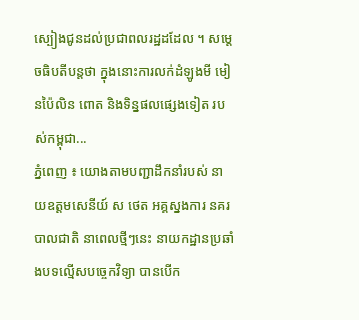ស្បៀងជូនដល់ប្រជាពលរដ្ឋដដែល ។ សម្តេចធិបតីបន្តថា ក្នុងនោះការលក់ដំឡូងមី មៀនប៉ៃលិន ពោត និងទិន្នផលផ្សេងទៀត របស់កម្ពុជា...
ភ្នំពេញ ៖ យោងតាមបញ្ជាដឹកនាំរបស់ នាយឧត្ដមសេនីយ៍ ស ថេត អគ្គស្នងការ នគរបាលជាតិ នាពេលថ្មីៗនេះ នាយកដ្ឋានប្រឆាំងបទល្មើសបច្ចេកវិទ្យា បានបើក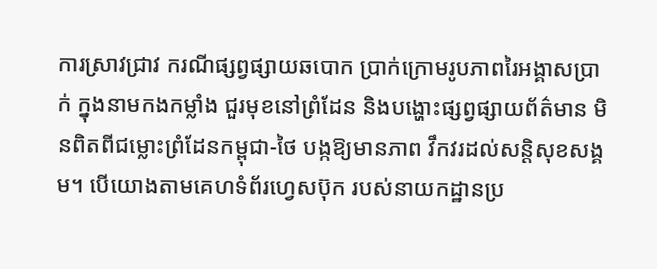ការស្រាវជ្រាវ ករណីផ្សព្វផ្សាយឆបោក ប្រាក់ក្រោមរូបភាពរៃអង្គាសប្រាក់ ក្នុងនាមកងកម្លាំង ជួរមុខនៅព្រំដែន និងបង្ហោះផ្សព្វផ្សាយព័ត៌មាន មិនពិតពីជម្លោះព្រំដែនកម្ពុជា-ថៃ បង្កឱ្យមានភាព វឹកវរដល់សន្តិសុខសង្គម។ បើយោងតាមគេហទំព័រហ្វេសប៊ុក របស់នាយកដ្ឋានប្រ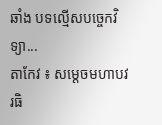ឆាំង បទល្មើសបច្ចេកវិទ្យា...
តាកែវ ៖ សម្តេចមហាបវរធិ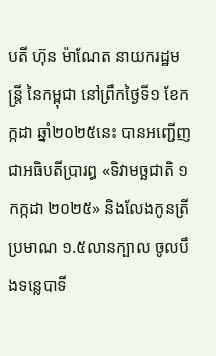បតី ហ៊ុន ម៉ាណែត នាយករដ្ឋមន្ត្រី នៃកម្ពុជា នៅព្រឹកថ្ងៃទី១ ខែកក្កដា ឆ្នាំ២០២៥នេះ បានអញ្ជើញជាអធិបតីប្រារព្ធ «ទិវាមច្ឆជាតិ ១កក្កដា ២០២៥» និងលែងកូនត្រីប្រមាណ ១.៥លានក្បាល ចូលបឹងទន្លេបាទី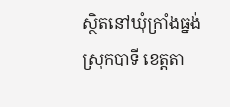ស្ថិតនៅឃុំក្រាំងធ្នង់ ស្រុកបាទី ខេត្តតា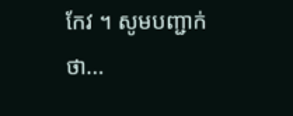កែវ ។ សូមបញ្ជាក់ថា...